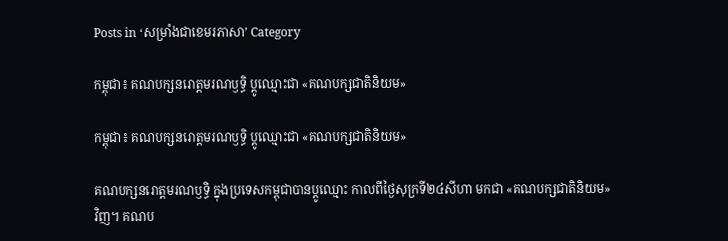Posts in ‘សម្រាំងជាខេមរភាសា’ Category

កម្ពុជា៖ គណបក្សនរោត្តមរណឫទ្ធិ ប្ដូឈ្មោះជា «គណបក្សជាតិនិយម»

កម្ពុជា៖ គណបក្សនរោត្តមរណឫទ្ធិ ប្ដូឈ្មោះជា «គណបក្សជាតិនិយម»

គណបក្សនរោត្តមរណឫទ្ធិ ក្នុងប្រទេសកម្ពុជាបានប្ដូឈ្មោះ កាលពីថ្ងៃសុក្រទី២៤សីហា មកជា «គណបក្សជាតិនិយម» វិញ។ គណប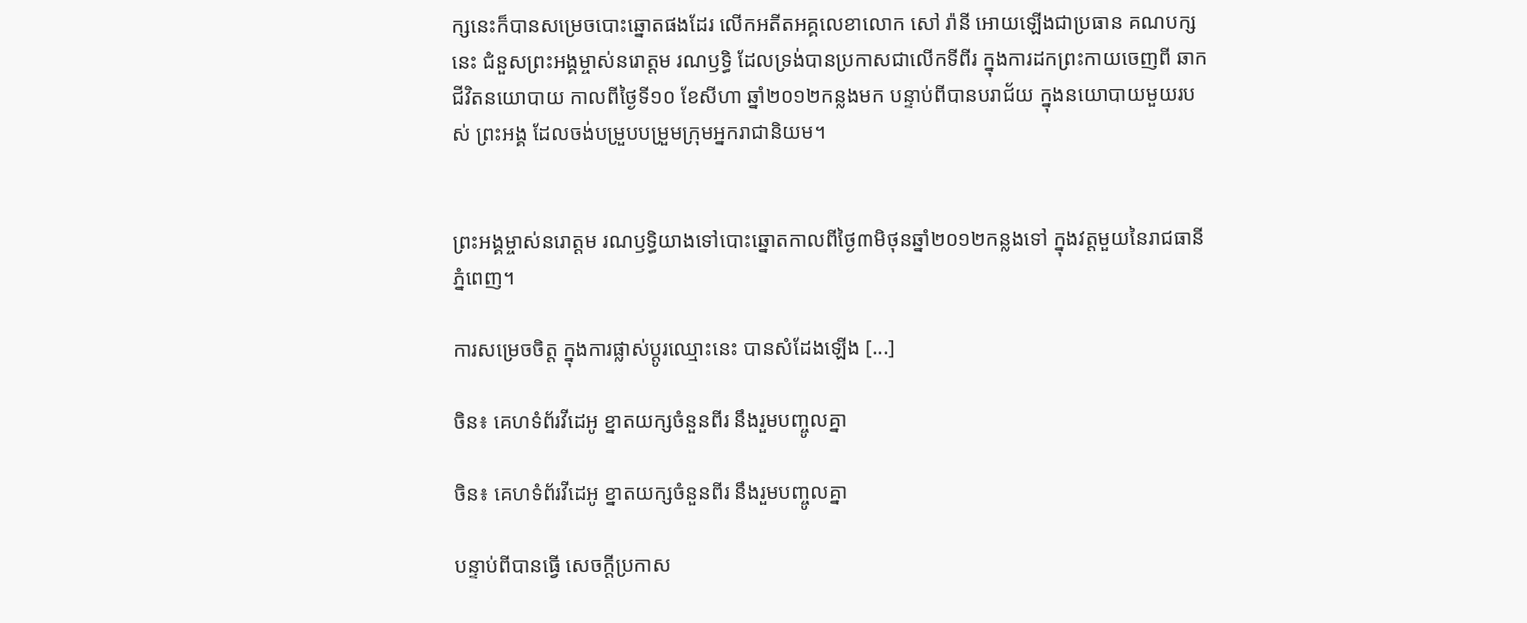ក្សនេះក៏បានសម្រេចបោះឆ្នោតផងដែរ លើកអតីតអគ្គលេខាលោក សៅ រ៉ានី អោយឡើងជាប្រធាន គណបក្សនេះ ជំនួសព្រះអង្គម្ចាស់នរោត្តម រណឫទ្ធិ ដែលទ្រង់បានប្រកាសជាលើកទីពីរ ក្នុងការដកព្រះកាយចេញពី ឆាកជីវិតនយោបាយ កាលពីថ្ងៃទី១០ ខែសីហា ឆ្នាំ២០១២កន្លងមក បន្ទាប់ពីបានបរាជ័យ ក្នុងនយោបាយមួយរបស់ ព្រះអង្គ ដែលចង់បម្រួបបម្រួមក្រុមអ្នករាជានិយម។


ព្រះអង្គម្ចាស់នរោត្តម រណឫទ្ធិយាងទៅបោះឆ្នោតកាលពីថ្ងៃ៣មិថុនឆ្នាំ២០១២កន្លងទៅ ក្នុងវត្តមួយនៃរាជធានីភ្នំពេញ។

ការសម្រេចចិត្ត ក្នុងការផ្លាស់ប្ដូរឈ្មោះនេះ បានសំដែងឡើង [...]

ចិន៖ គេហទំព័រវីដេអូ ខ្នាតយក្សចំនួនពីរ នឹងរួមបញ្ចូលគ្នា

ចិន៖ គេហទំព័រវីដេអូ ខ្នាតយក្សចំនួនពីរ នឹងរួមបញ្ចូលគ្នា

បន្ទាប់ពីបានធ្វើ សេចក្ដីប្រកាស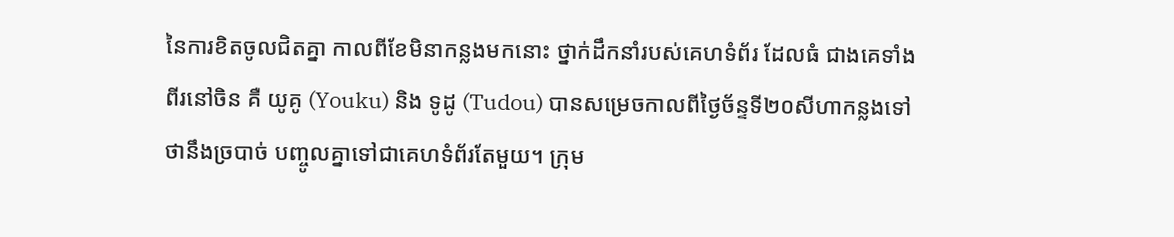នៃការខិតចូលជិតគ្នា កាលពីខែមិនាកន្លងមកនោះ ថ្នាក់ដឹកនាំរបស់គេហទំព័រ ដែលធំ ជាងគេទាំងពីរនៅចិន គឺ យូគូ (Youku) និង ទូដូ (Tudou) បានសម្រេចកាលពីថ្ងៃច័ន្ទទី២០សីហាកន្លងទៅ ថានឹងច្របាច់ បញ្ចូលគ្នាទៅជាគេហទំព័រតែមួយ។ ក្រុម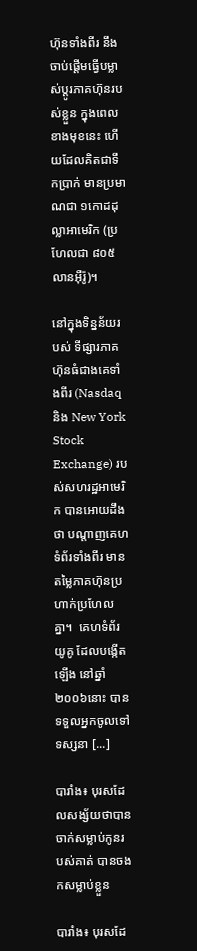ហ៊ុនទាំងពីរ នឹងចាប់ផ្ដើមធ្វើបម្លាស់ប្ដូរភាគហ៊ុនរបស់ខ្លួន ក្នុងពេលខាងមុខនេះ ហើយដែលគិតជាទឹកប្រាក់ មានប្រមាណជា ១កោដដុល្លាអាមេរិក (ប្រហែលជា ៨០៥លានអ៊ឺរ៉ូ)។

នៅក្នុងទិន្នន័យរបស់ ទីផ្សារភាគហ៊ុនធំជាងគេទាំងពីរ (Nasdaq និង New York Stock Exchange) របស់សហរដ្ឋអាមេរិក បានអោយដឹងថា បណ្ដាញគេហទំព័រទាំងពីរ មានតម្លៃភាគហ៊ុនប្រហាក់ប្រហែលគ្នា។  គេហទំព័រ យូគូ ដែលបង្កើតឡើង នៅឆ្នាំ២០០៦នោះ បានទទួលអ្នកចូលទៅទស្សនា [...]

បារាំង៖ បុរសដែលសង្ស័យថាបានចាក់សម្លាប់កូនរបស់គាត់ បានចងកសម្លាប់ខ្លួន

បារាំង៖ បុរសដែ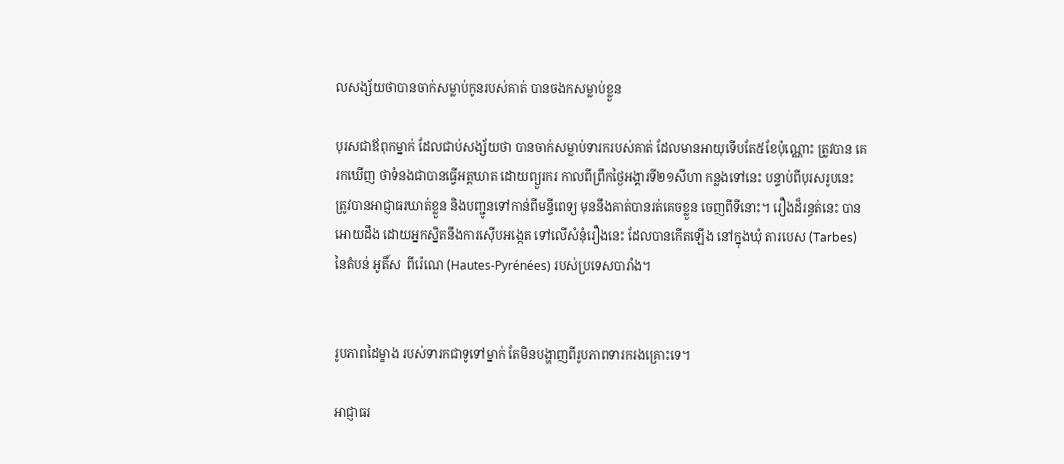លសង្ស័យថាបានចាក់សម្លាប់កូនរបស់គាត់ បានចងកសម្លាប់ខ្លួន

បុរសជាឪពុកម្នាក់ ដែលជាប់សង្ស័យថា បានចាក់សម្លាប់ទារករបស់គាត់ ដែលមានអាយុទើបតែ៥ខែប៉ុណ្ណោះ ត្រូវបាន គេរកឃើញ ថាទំនងជាបានធ្វើអត្តឃាត ដោយព្យួរករ កាលពីព្រឹកថ្ងៃអង្គារទី២១សីហា កន្លងទៅនេះ បន្ទាប់ពីបុរសរូបនេះ ត្រូវបានអាជ្ញាធរឃាត់ខ្លួន និងបញ្ជូនទៅកាន់ពីមន្ទីពេទ្យ មុននឹងគាត់បានរត់គេចខ្លួន ចេញពីទីនោះ។ រឿងដ៏រន្ធត់នេះ បានអោយដឹង ដោយអ្នកស្និតនឹងការស៊ើបអង្កេត ទៅលើសំនុំរឿងនេះ ដែលបានកើតឡើង នៅក្នុងឃុំ តារបេស (Tarbes) នៃតំបន់ អូតិ៍ស  ពីរ៉េណេ (Hautes-Pyrénées) របស់ប្រទេសបារាំង។


រូបភាពដៃម្ខាង របស់ទារកជាទូទៅម្នាក់ តែមិនបង្ហាញពីរូបភាពទារករងគ្រោះទេ។

អាជ្ញាធរ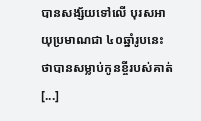បានសង្ស័យទៅលើ បុរសអាយុប្រមាណជា ៤០ឆ្នាំរូបនេះ ថាបានសម្លាប់កូនខ្ចីរបស់គាត់ [...]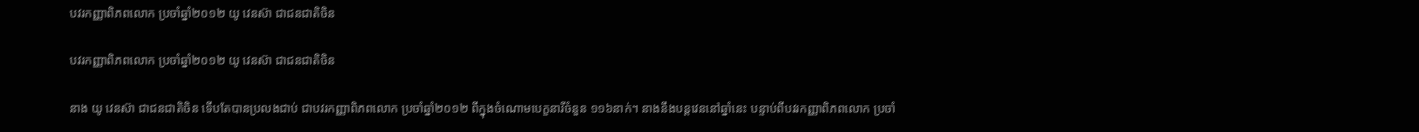បវរកញ្ញាពិភពលោក ប្រចាំឆ្នាំ២០១២ យូ វេនស៊ា ជាជនជាតិចិន

បវរកញ្ញាពិភពលោក ប្រចាំឆ្នាំ២០១២ យូ វេនស៊ា ជាជនជាតិចិន

នាង យូ វេនស៊ា ជាជនជាតិចិន ទើបតែបានប្រលងជាប់ ជាបវរកញ្ញាពិភពលោក ប្រចាំឆ្នាំ២០១២ ពីក្នុងចំណោមបេក្ខនារីចំនួន ១១៦នាក់។ នាងនឹងបន្តវេននៅឆ្នាំនេះ បន្ទាប់ពីបវរកញ្ញាពិភពលោក ប្រចាំ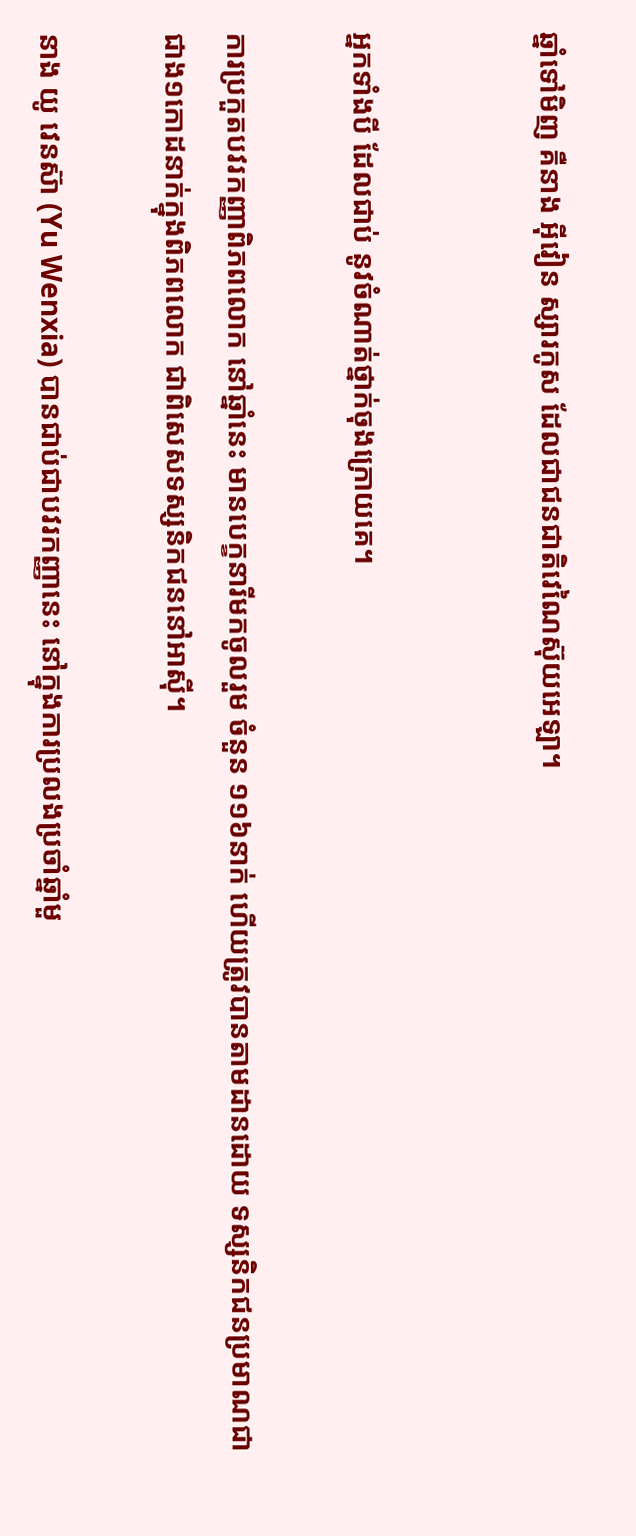ឆ្នាំទៅមិញ គឺនាង អ៊ីវៀន ស្សារកូស ដែលជាជនជាតិវេណៃស៊ុយអេឡា។


អ្នកទាំងបី ដែលជាប់ នូវចំណាត់ថ្នាក់ចុងក្រោយគេ។

ការប្រកួតបវរកញ្ញាពិភពលោក នៅឆ្នាំនេះ មានបេក្ខនារីមកចូលរួម ចំនួន ១១៦នាក់ ហើយត្រូវបានតាមដានដោយ ទស្សនិកជនប្រមាណជា ជាង១កោដនាក់ក្នុងពិភពលោក ជាពិសេសទស្សនិកជននៅអាស៊ី។

នាង យូ វេនស៊ា (Yu Wenxia) បានជាប់ជាបវរកញ្ញានេះ នៅក្នុងការប្រលងប្រចាំឆ្នាំមួ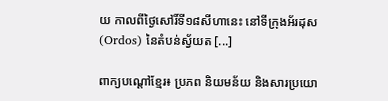យ កាលពីថ្ងៃសៅរិ៍ទី១៨សីហានេះ នៅទីក្រុងអ័រដុស (Ordos) នៃតំបន់ស្វ័យត [...]

ពាក្យបណ្តៅខ្មែរ៖ ប្រភព និយមន័យ និងសារប្រយោ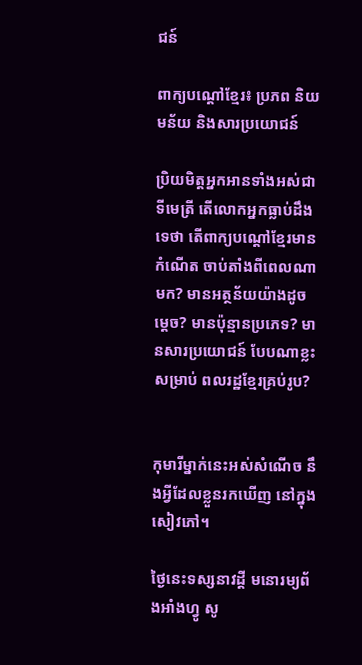ជន៍

ពាក្យបណ្តៅខ្មែរ៖ ប្រភព និយមន័យ និងសារប្រយោជន៍

ប្រិយមិត្តអ្នកអានទាំងអស់ជាទីមេត្រី តើលោកអ្នកធ្លាប់ដឹងទេថា តើពាក្យបណ្តៅខ្មែរមានកំណើត ចាប់តាំងពីពេលណា មក? មានអត្ថន័យយ៉ាងដូចម្តេច? មានប៉ុន្មានប្រភេទ? មានសារប្រយោជន៍ បែបណាខ្លះសម្រាប់ ពលរដ្ឋខ្មែរគ្រប់រូប?


កុមារីម្នាក់នេះអស់សំណើច នឹងអ្វីដែលខ្លួនរកឃើញ នៅក្នុងសៀវភៅ។

ថ្ងៃនេះទស្សនាវដ្តី មនោរម្យព័ងអាំងហ្វូ សូ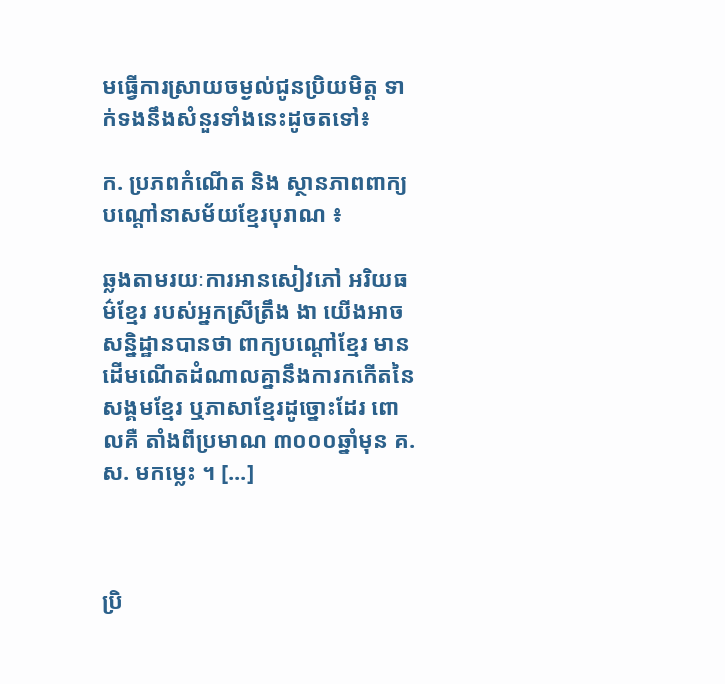មធ្វើការស្រាយចម្ងល់ជូនប្រិយមិត្ត ទាក់ទងនឹងសំនួរទាំងនេះដូចតទៅ៖

ក. ប្រភពកំណើត និង ស្ថានភាពពាក្យបណ្តៅនាសម័យខ្មែរបុរាណ ៖

ឆ្លងតាមរយៈការអានសៀវភៅ អរិយធម៌ខ្មែរ របស់អ្នកស្រីត្រឹង ងា យើងអាចសន្និដ្ឋានបានថា ពាក្យបណ្តៅខ្មែរ មាន ដើមណើតដំណាលគ្នានឹងការកកើតនៃសង្គមខ្មែរ ឬភាសាខ្មែរដូច្នោះដែរ ពោលគឺ តាំងពីប្រមាណ ៣០០០ឆ្នាំមុន គ.ស. មកម្លេះ ។ [...]



ប្រិ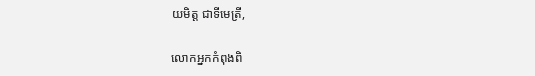យមិត្ត ជាទីមេត្រី,

លោកអ្នកកំពុងពិ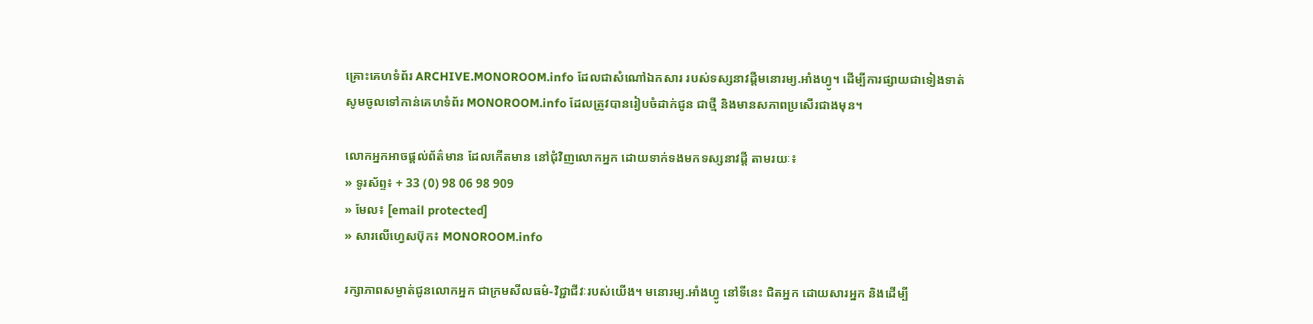គ្រោះគេហទំព័រ ARCHIVE.MONOROOM.info ដែលជាសំណៅឯកសារ របស់ទស្សនាវដ្ដីមនោរម្យ.អាំងហ្វូ។ ដើម្បីការផ្សាយជាទៀងទាត់ សូមចូលទៅកាន់គេហទំព័រ MONOROOM.info ដែលត្រូវបានរៀបចំដាក់ជូន ជាថ្មី និងមានសភាពប្រសើរជាងមុន។

លោកអ្នកអាចផ្ដល់ព័ត៌មាន ដែលកើតមាន នៅជុំវិញលោកអ្នក ដោយទាក់ទងមកទស្សនាវដ្ដី តាមរយៈ៖
» ទូរស័ព្ទ៖ + 33 (0) 98 06 98 909
» មែល៖ [email protected]
» សារលើហ្វេសប៊ុក៖ MONOROOM.info

រក្សាភាពសម្ងាត់ជូនលោកអ្នក ជាក្រមសីលធម៌-វិជ្ជាជីវៈរបស់យើង។ មនោរម្យ.អាំងហ្វូ នៅទីនេះ ជិតអ្នក ដោយសារអ្នក និងដើម្បី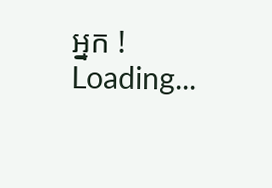អ្នក !
Loading...